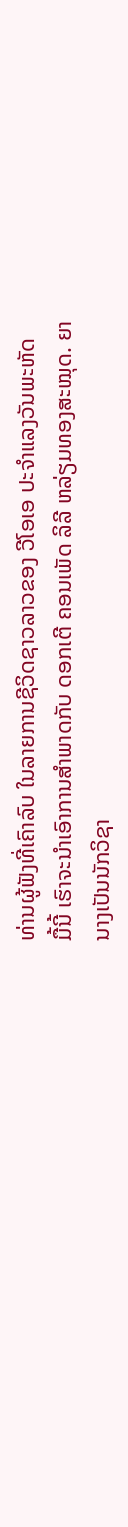ທ່ານຜູ້ຟັງທີ່ເຄົາລົບ ໃນລາຍການຊີວິດຊາວລາວຂອງ ວີໂອເອ ປະຈຳແລງວັນພະຫັດ
ມື້ນີ້ ເຮົາຈະນຳເອົາການສຳພາດກັບ ດອກເຕີ ຄອນເພັດ ລິລີ ຫລ່ຽມທອງສະໝຸດ. ຍາ
ນາງເປັນນັກວິຊາ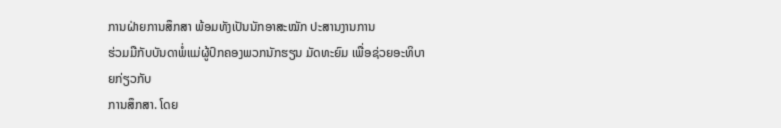ການຝ່າຍການສຶກສາ ພ້ອມທັງເປັນນັກອາສະໝັກ ປະສານງານການ
ຮ່ວມມືກັບບັນດາພໍ່ແມ່ຜູ້ປົກຄອງພວກນັກຮຽນ ມັດທະຍົມ ເພື່ອຊ່ວຍອະທິບາຍກ່ຽວກັບ
ການສຶກສາ. ໂດຍ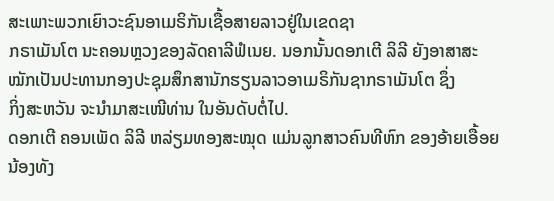ສະເພາະພວກເຍົາວະຊົນອາເມຣິກັນເຊື້ອສາຍລາວຢູ່ໃນເຂດຊາ
ກຣາເມັນໂຕ ນະຄອນຫຼວງຂອງລັດຄາລີຟໍເນຍ. ນອກນັ້ນດອກເຕີ ລິລີ ຍັງອາສາສະ
ໝັກເປັນປະທານກອງປະຊຸມສຶກສານັກຮຽນລາວອາເມຣິກັນຊາກຣາເມັນໂຕ ຊຶ່ງ
ກິ່ງສະຫວັນ ຈະນຳມາສະເໜີທ່ານ ໃນອັນດັບຕໍ່ໄປ.
ດອກເຕີ ຄອນເພັດ ລິລີ ຫລ່ຽມທອງສະໝຸດ ແມ່ນລູກສາວຄົນທີຫົກ ຂອງອ້າຍເອື້ອຍ
ນ້ອງທັງ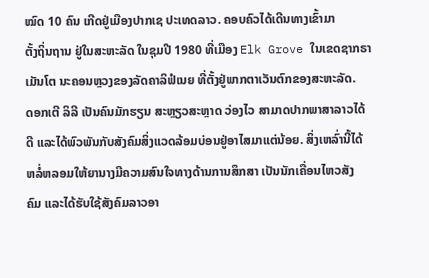ໝົດ 10 ຄົນ ເກີດຢູ່ເມືອງປາກເຊ ປະເທດລາວ. ຄອບຄົວໄດ້ເດີນທາງເຂົ້າມາ
ຕັ້ງຖິ່ນຖານ ຢູ່ໃນສະຫະລັດ ໃນຊຸມປີ 1980 ທີ່ເມືອງ Elk Grove ໃນເຂດຊາກຣາ
ເມັນໂຕ ນະຄອນຫຼວງຂອງລັດຄາລິຟໍເນຍ ທີ່ຕັ້ງຢູ່ພາກຕາເວັນຕົກຂອງສະຫະລັດ.
ດອກເຕີ ລິລີ ເປັນຄົນມັກຮຽນ ສະຫຼຽວສະຫຼາດ ວ່ອງໄວ ສາມາດປາກພາສາລາວໄດ້
ດີ ແລະໄດ້ພົວພັນກັບສັງຄົມສິ່ງແວດລ້ອມບ່ອນຢູ່ອາໄສມາແຕ່ນ້ອຍ. ສິ່ງເຫລົ່ານີ້ໄດ້
ຫລໍ່ຫລອມໃຫ້ຍານາງມີຄວາມສົນໃຈທາງດ້ານການສຶກສາ ເປັນນັກເຄື່ອນໄຫວສັງ
ຄົມ ແລະໄດ້ຮັບໃຊ້ສັງຄົມລາວອາ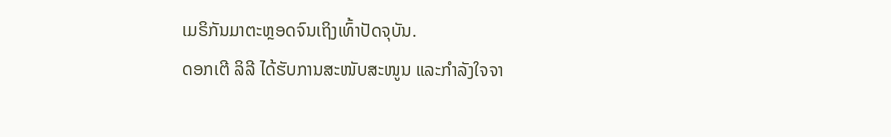ເມຣິກັນມາຕະຫຼອດຈົນເຖິງເທົ້າປັດຈຸບັນ.
ດອກເຕີ ລິລີ ໄດ້ຮັບການສະໜັບສະໜູນ ແລະກຳລັງໃຈຈາ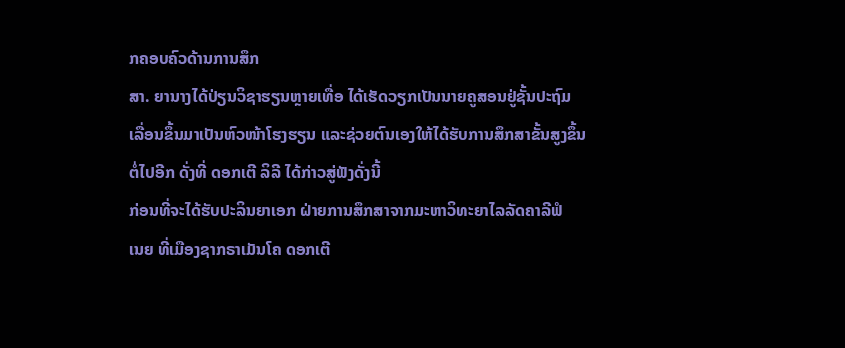ກຄອບຄົວດ້ານການສຶກ
ສາ. ຍານາງໄດ້ປ່ຽນວິຊາຮຽນຫຼາຍເທື່ອ ໄດ້ເຮັດວຽກເປັນນາຍຄູສອນຢູ່ຊັ້ນປະຖົມ
ເລື່ອນຂຶ້ນມາເປັນຫົວໜ້າໂຮງຮຽນ ແລະຊ່ວຍຕົນເອງໃຫ້ໄດ້ຮັບການສຶກສາຂັ້ນສູງຂຶ້ນ
ຕໍ່ໄປອີກ ດັ່ງທີ່ ດອກເຕີ ລິລີ ໄດ້ກ່າວສູ່ຟັງດັ່ງນີ້
ກ່ອນທີ່ຈະໄດ້ຮັບປະລິນຍາເອກ ຝ່າຍການສຶກສາຈາກມະຫາວິທະຍາໄລລັດຄາລີຟໍ
ເນຍ ທີ່ເມືອງຊາກຣາເມັນໂຄ ດອກເຕີ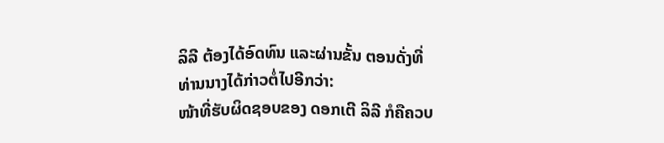ລິລີ ຕ້ອງໄດ້ອົດທົນ ແລະຜ່ານຂັ້ນ ຕອນດັ່ງທີ່
ທ່ານນາງໄດ້ກ່າວຕໍ່ໄປອີກວ່າ:
ໜ້າທີ່ຮັບຜິດຊອບຂອງ ດອກເຕີ ລິລີ ກໍຄືຄວບ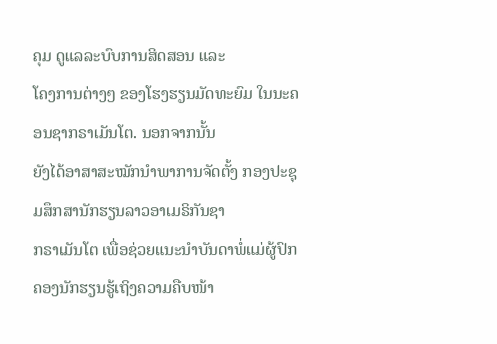ຄຸມ ດູແລລະບົບການສິດສອນ ແລະ
ໂຄງການຕ່າງໆ ຂອງໂຮງຮຽນມັດທະຍົມ ໃນນະຄອນຊາກຣາເມັນໂຕ. ນອກຈາກນັ້ນ
ຍັງໄດ້ອາສາສະໝັກນຳພາການຈັດຕັ້ງ ກອງປະຊຸມສຶກສານັກຮຽນລາວອາເມຣິກັນຊາ
ກຣາເມັນໂຕ ເພື່ອຊ່ວຍແນະນຳບັນດາພໍ່ແມ່ຜູ້ປົກຄອງນັກຮຽນຮູ້ເຖິງຄວາມຄືບໜ້າ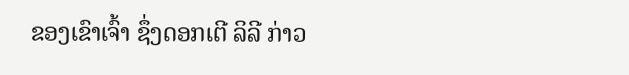ຂອງເຂົາເຈົ້າ ຊຶ່ງດອກເຕີ ລິລີ ກ່າວ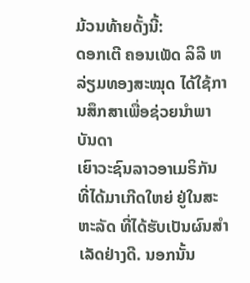ມ້ວນທ້າຍດັ້ງນີ້:
ດອກເຕີ ຄອນເພັດ ລິລີ ຫລ່ຽມທອງສະໝຸດ ໄດ້ໃຊ້ການສຶກສາເພື່ອຊ່ວຍນຳພາບັນດາ
ເຍົາວະຊົນລາວອາເມຣິກັນ ທີ່ໄດ້ມາເກີດໃຫຍ່ ຢູ່ໃນສະຫະລັດ ທີ່ໄດ້ຮັບເປັນຜົນສຳ
ເລັດຢ່າງດີ. ນອກນັ້ນ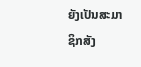ຍັງເປັນສະມາຊິກສັງ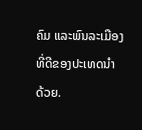ຄົມ ແລະພົນລະເມືອງທີ່ດີຂອງປະເທດນຳ
ດ້ວຍ.